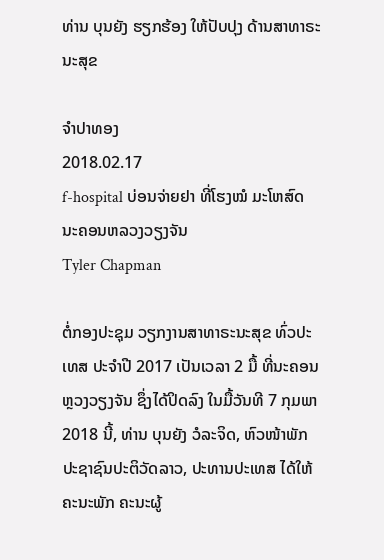ທ່ານ ບຸນຍັງ ຮຽກຮ້ອງ ໃຫ້ປັບປຸງ ດ້ານສາທາຣະນະສຸຂ

ຈຳປາທອງ
2018.02.17
f-hospital ບ່ອນຈ່າຍຢາ ທີ່ໂຮງໝໍ ມະໂຫສົດ ນະຄອນຫລວງວຽງຈັນ
Tyler Chapman

ຕໍ່ກອງປະຊຸມ ວຽກງານສາທາຣະນະສຸຂ ທົ່ວປະເທສ ປະຈຳປີ 2017 ເປັນເວລາ 2 ມື້ ທີ່ນະຄອນຫຼວງວຽງຈັນ ຊຶ່ງໄດ້ປິດລົງ ໃນມື້ວັນທີ 7 ກຸມພາ 2018 ນີ້, ທ່ານ ບຸນຍັງ ວໍລະຈິດ, ຫົວໜ້າພັກປະຊາຊົນປະຕິວັດລາວ, ປະທານປະເທສ ໄດ້ໃຫ້ຄະນະພັກ ຄະນະຜູ້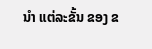ນໍາ ແຕ່ລະຂັ້ນ ຂອງ ຂ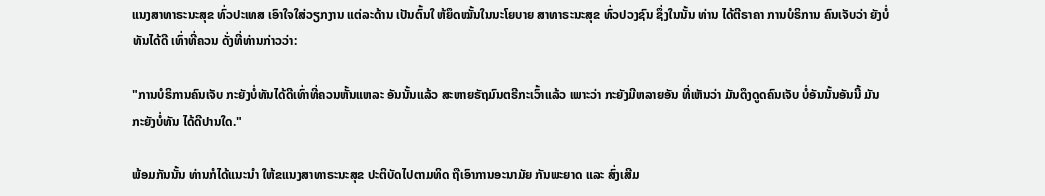ແນງສາທາຣະນະສຸຂ ທົ່ວປະເທສ ເອົາໃຈໃສ່ວຽກງານ ແຕ່ລະດ້ານ ເປັນຕົ້ນໃ ຫ້ຍຶດໝັ້ນໃນນະໂຍບາຍ ສາທາຣະນະສຸຂ ທົ່ວປວງຊົນ ຊຶ່ງໃນນັ້ນ ທ່ານ ໄດ້ຕີຣາຄາ ການບໍຣິການ ຄົນເຈັບວ່າ ຍັງບໍ່ທັນໄດ້ດີ ເທົ່າທີ່ຄວນ ດັ່ງທີ່ທ່ານກ່າວວ່າ:

"ການບໍຣິການຄົນເຈັບ ກະຍັງບໍ່ທັນໄດ້ດີເທົ່າທີ່ຄວນຫັ້ນແຫລະ ອັນນັ້ນແລ້ວ ສະຫາຍຣັຖມົນຕຣີກະເວົ້າແລ້ວ ເພາະວ່າ ກະຍັງມີຫລາຍອັນ ທີ່ເຫັນວ່າ ມັນດຶງດູດຄົນເຈັບ ບໍ່ອັນນັ້ນອັນນີ້ ມັນກະຍັງບໍ່ທັນ ໄດ້ດີປານໃດ."

ພ້ອມກັນນັ້ນ ທ່ານກໍໄດ້ແນະນໍາ ໃຫ້ຂແນງສາທາຣະນະສຸຂ ປະຕິບັດໄປຕາມທິດ ຖືເອົາການອະນາມັຍ ກັນພະຍາດ ແລະ ສົ່ງເສີມ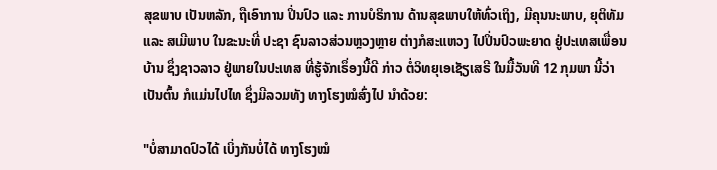ສຸຂພາບ ເປັນຫລັກ, ຖືເອົາການ ປິ່ນປົວ ແລະ ການບໍຣິການ ດ້ານສຸຂພາບໃຫ້ທົ່ວເຖິງ, ມີຄຸນນະພາບ, ຍຸຕິທັມ ແລະ ສເມີພາບ ໃນຂະນະທີ່ ປະຊາ ຊົນລາວສ່ວນຫຼວງຫຼາຍ ຕ່າງກໍສະແຫວງ ໄປປິ່ນປົວພະຍາດ ຢູ່ປະເທສເພື່ອນບ້ານ ຊຶ່ງຊາວລາວ ຢູ່ພາຍໃນປະເທສ ທີ່ຮູ້ຈັກເຣຶ່ອງນີ້ດີ ກ່າວ ຕໍ່ວິທຍຸເອເຊັຽເສຣີ ໃນມື້ວັນທີ 12 ກຸມພາ ນີ້ວ່າ ເປັນຕົ້ນ ກໍແມ່ນໄປໄທ ຊຶ່ງມີລວມທັງ ທາງໂຮງໝໍສົ່ງໄປ ນໍາດ້ວຍ:

"ບໍ່ສາມາດປົວໄດ້ ເບິ່ງກັນບໍ່ໄດ້ ທາງໂຮງໝໍ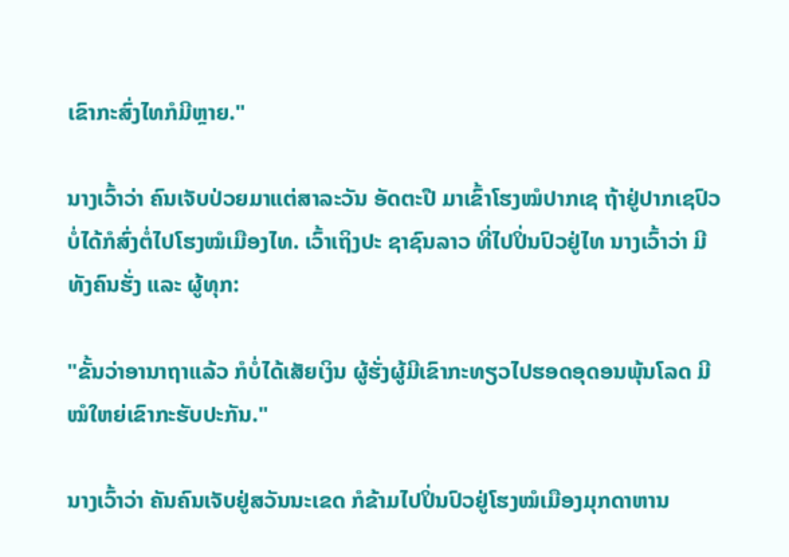ເຂົາກະສົ່ງໄທກໍມີຫຼາຍ."

ນາງເວົ້າວ່າ ຄົນເຈັບປ່ວຍມາແຕ່ສາລະວັນ ອັດຕະປື ມາເຂົ້າໂຮງໝໍປາກເຊ ຖ້າຢູ່ປາກເຊປົວບໍ່ໄດ້ກໍສົ່ງຕໍ່ໄປໂຮງໝໍເມືອງໄທ. ເວົ້າເຖິງປະ ຊາຊົນລາວ ທີ່ໄປປິ່ນປົວຢູ່ໄທ ນາງເວົ້າວ່າ ມີທັງຄົນຮັ່ງ ແລະ ຜູ້ທຸກ:

"ຂັ້ນວ່າອານາຖາແລ້ວ ກໍບໍ່ໄດ້ເສັຍເງິນ ຜູ້ຮັ່ງຜູ້ມີເຂົາກະທຽວໄປຮອດອຸດອນພຸ້ນໂລດ ມີໝໍໃຫຍ່ເຂົາກະຮັບປະກັນ."

ນາງເວົ້າວ່າ ຄັນຄົນເຈັບຢູ່ສວັນນະເຂດ ກໍຂ້າມໄປປິ່ນປົວຢູ່ໂຮງໝໍເມືອງມຸກດາຫານ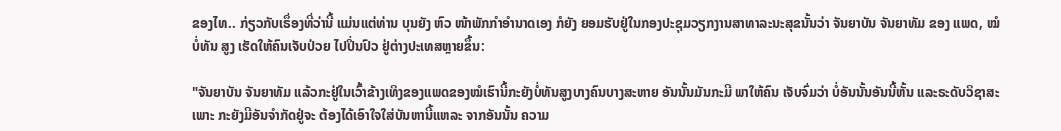ຂອງໄທ.. ກ່ຽວກັບເຣຶ່ອງທີ່ວ່ານີ້ ແມ່ນແຕ່ທ່ານ ບຸນຍັງ ຫົວ ໜ້າພັກກໍາອໍານາດເອງ ກໍຍັງ ຍອມຮັບຢູ່ໃນກອງປະຊຸມວຽກງານສາທາລະນະສຸຂນັ້ນວ່າ ຈັນຍາບັນ ຈັນຍາທັມ ຂອງ ແພດ, ໝໍ ບໍ່ທັນ ສູງ ເຮັດໃຫ້ຄົນເຈັບປ່ວຍ ໄປປິ່ນປົວ ຢູ່ຕ່າງປະເທສຫຼາຍຂຶ້ນ:

"ຈັນຍາບັນ ຈັນຍາທັມ ແລ້ວກະຢູ່ໃນເວົ້າຂ້າງເທິງຂອງແພດຂອງໝໍເຮົານີ້ກະຍັງບໍ່ທັນສູງບາງຄົນບາງສະຫາຍ ອັນນັ້ນມັນກະມີ ພາໃຫ້ຄົນ ເຈັບຈົ່ມວ່າ ບໍ່ອັນນັ້ນອັນນີ້ຫັ້ນ ແລະຣະດັບວິຊາສະເພາະ ກະຍັງມີອັນຈໍາກັດຢູ່ຈະ ຕ້ອງໄດ້ເອົາໃຈໃສ່ບັນຫານີ້ແຫລະ ຈາກອັນນັ້ນ ຄວາມ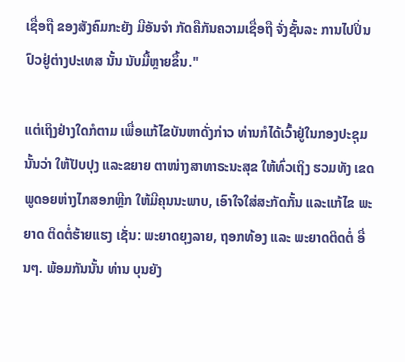ເຊື່ອຖື ຂອງສັງຄົມກະຍັງ ມີອັນຈໍາ ກັດຄືກັນຄວາມເຊື່ອຖື ຈັ່ງຊັ້ນລະ ການໄປປິ່ນປົວຢູ່ຕ່າງປະເທສ ນັ້ນ ນັບມື້ຫຼາຍຂຶ້ນ."

ແຕ່ເຖິງຢ່າງໃດກໍຕາມ ເພື່ອແກ້ໄຂບັນຫາດັ່ງກ່າວ ທ່ານກໍໄດ້ເວົ້າຢູ່ໃນກອງປະຊຸມນັ້ນວ່າ ໃຫ້ປັບປຸງ ແລະຂຍາຍ ຕາໜ່າງສາທາຣະນະສຸຂ ໃຫ້ທົ່ວເຖິງ ຮວມທັງ ເຂດພູດອຍຫ່າງໄກສອກຫຼີກ ໃຫ້ມີຄຸນນະພາບ, ເອົາໃຈໃສ່ສະກັດກັ້ນ ແລະແກ້ໄຂ ພະຍາດ ຕິດຕໍ່ຮ້າຍແຮງ ເຊັ່ນ: ພະຍາດຍຸງລາຍ, ຖອກທ້ອງ ແລະ ພະຍາດຕິດຕໍ່ ອື່ນໆ. ພ້ອມກັນນັ້ນ ທ່ານ ບຸນຍັງ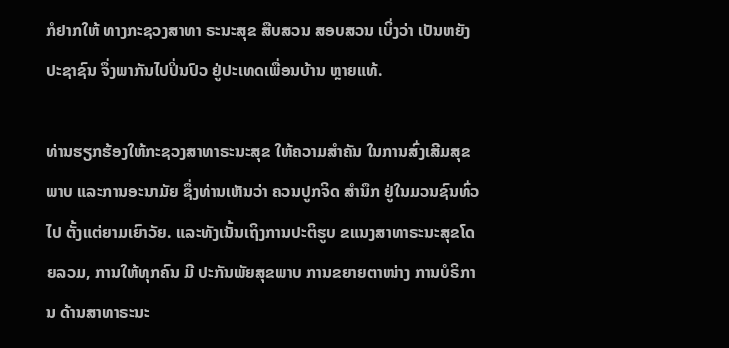ກໍຢາກໃຫ້ ທາງກະຊວງສາທາ ຣະນະສຸຂ ສືບສວນ ສອບສວນ ເບິ່ງວ່າ ເປັນຫຍັງ ປະຊາຊົນ ຈຶ່ງພາກັນໄປປິ່ນປົວ ຢູ່ປະເທດເພື່ອນບ້ານ ຫຼາຍແທ້.

ທ່ານຮຽກຮ້ອງໃຫ້ກະຊວງສາທາຣະນະສຸຂ ໃຫ້ຄວາມສໍາຄັນ ໃນການສົ່ງເສີມສຸຂພາບ ແລະການອະນາມັຍ ຊຶ່ງທ່ານເຫັນວ່າ ຄວນປູກຈິດ ສໍານຶກ ຢູ່ໃນມວນຊົນທົ່ວໄປ ຕັ້ງແຕ່ຍາມເຍົາວັຍ. ແລະທັງເນັ້ນເຖິງການປະຕິຮູບ ຂແນງສາທາຣະນະສຸຂໂດຍລວມ, ການໃຫ້ທຸກຄົນ ມີ ປະກັນພັຍສຸຂພາບ ການຂຍາຍຕາໜ່າງ ການບໍຣິການ ດ້ານສາທາຣະນະ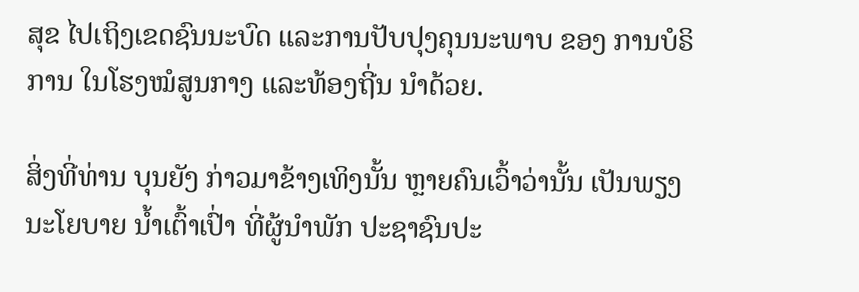ສຸຂ ໄປເຖິງເຂດຊົນນະບົດ ແລະການປັບປຸງຄຸນນະພາບ ຂອງ ການບໍຣິການ ໃນໂຮງໝໍສູນກາງ ແລະທ້ອງຖີ່ນ ນໍາດ້ວຍ.

ສິ່ງທີ່ທ່ານ ບຸນຍັງ ກ່າວມາຂ້າງເທິງນັ້ນ ຫຼາຍຄົນເວົ້າວ່ານັ້ນ ເປັນພຽງນະໂຍບາຍ ນໍ້າເຕົ້າເປົ່າ ທີ່ຜູ້ນໍາພັກ ປະຊາຊົນປະ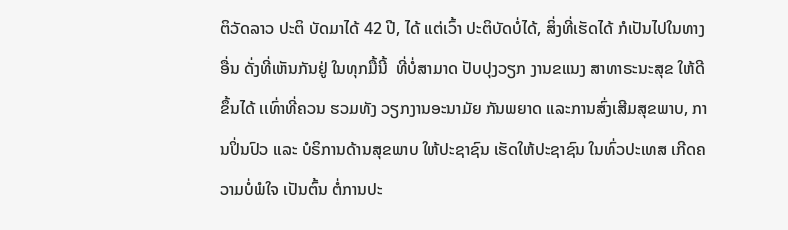ຕິວັດລາວ ປະຕິ ບັດມາໄດ້ 42 ປີ, ໄດ້ ແຕ່ເວົ້າ ປະຕິບັດບໍ່ໄດ້, ສິ່ງທີ່ເຮັດໄດ້ ກໍເປັນໄປໃນທາງອື່ນ ດັ່ງທີ່ເຫັນກັນຢູ່ ໃນທຸກມື້ນີ້  ທີ່ບໍ່ສາມາດ ປັບປຸງວຽກ ງານຂແນງ ສາທາຣະນະສຸຂ ໃຫ້ດີຂຶ້ນໄດ້ ເເທົ່າທີ່ຄວນ ຮວມທັງ ວຽກງານອະນາມັຍ ກັນພຍາດ ແລະການສົ່ງເສີມສຸຂພາບ, ການປິ່ນປົວ ແລະ ບໍຣິການດ້ານສຸຂພາບ ໃຫ້ປະຊາຊົນ ເຮັດໃຫ້ປະຊາຊົນ ໃນທົ່ວປະເທສ ເກີດຄວາມບໍ່ພໍໃຈ ເປັນຕົ້ນ ຕໍ່ການປະ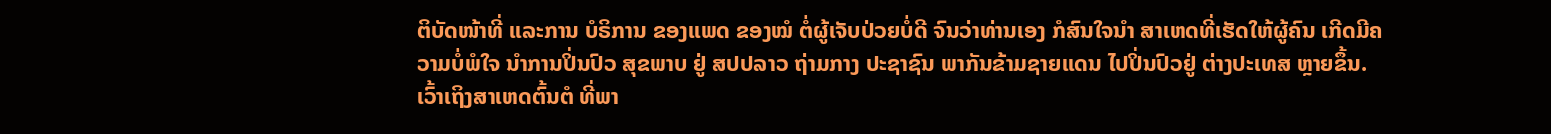ຕິບັດໜ້າທີ່ ແລະການ ບໍຣິການ ຂອງແພດ ຂອງໝໍ ຕໍ່ຜູ້ເຈັບປ່ວຍບໍ່ດີ ຈົນວ່າທ່ານເອງ ກໍສົນໃຈນໍາ ສາເຫດທີ່ເຮັດໃຫ້ຜູ້ຄົນ ເກີດມີຄວາມບໍ່ພໍໃຈ ນໍາການປິ່ນປົວ ສຸຂພາບ ຢູ່ ສປປລາວ ຖ່າມກາງ ປະຊາຊົນ ພາກັນຂ້າມຊາຍແດນ ໄປປິ່ນປົວຢູ່ ຕ່າງປະເທສ ຫຼາຍຂຶ້ນ. ເວົ້າເຖິງສາເຫດຕົ້ນຕໍ ທີ່ພາ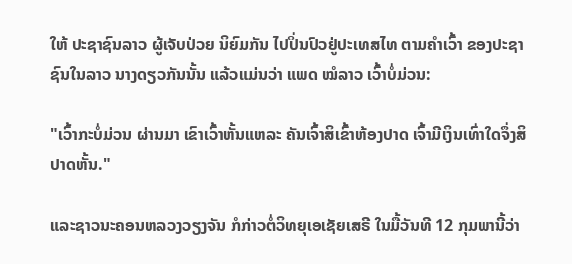ໃຫ້ ປະຊາຊົນລາວ ຜູ້ເຈັບປ່ວຍ ນິຍົມກັນ ໄປປິ່ນປົວຢູ່ປະເທສໄທ ຕາມຄຳເວົ້າ ຂອງປະຊາຊົນໃນລາວ ນາງດຽວກັນນັ້ນ ແລ້ວແມ່ນວ່າ ແພດ ໝໍລາວ ເວົ້າບໍ່ມ່ວນ:

"ເວົ້າກະບໍ່ມ່ວນ ຜ່ານມາ ເຂົາເວົ້າຫັ້ນແຫລະ ຄັນເຈົ້າສິເຂົ້າຫ້ອງປາດ ເຈົ້າມີເງິນເທົ່າໃດຈຶ່ງສິປາດຫັ້ນ."

ແລະຊາວນະຄອນຫລວງວຽງຈັນ ກໍກ່າວຕໍ່ວິທຍຸເອເຊັຍເສຣີ ໃນມື້ວັນທີ 12 ກຸມພານີ້ວ່າ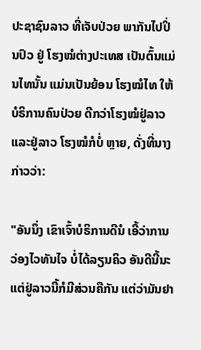ປະຊາຊົນລາວ ທີ່ເຈັບປ່ວຍ ພາກັນໄປປິ່ນປົວ ຢູ່ ໂຮງໝໍຕ່າງປະເທສ ເປັນຕົ້ນແມ່ນໄທນັ້ນ ແມ່ນເປັນຍ້ອນ ໂຮງໝໍໄທ ໃຫ້ບໍຣິການຄົນປ່ວຍ ດີກວ່າໂຮງໝໍຢູ່ລາວ ແລະຢູ່ລາວ ໂຮງໝໍກໍບໍ່ ຫຼາຍ, ດັ່ງທີ່ນາງ ກ່າວວ່າ:

"ອັນນຶ່ງ ເຂົາເຈົ້າບໍຣິການດີນໍ ເອີ້ວ່າການວ່ອງໄວທັນໄຈ ບໍ່ໄດ້ລຽນຄິວ ອັນດີນີ້ນະ ແຕ່ຢູ່ລາວນີ້ກໍມີສ່ວນຄືກັນ ແຕ່ວ່າມັນຢາ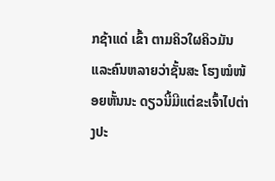ກຊ້າແດ່ ເຂົ້າ ຕາມຄິວໃຜຄິວມັນ ແລະຄົນຫລາຍວ່າຊັ້ນສະ ໂຮງໝໍໜ້ອຍຫັ້ນນະ ດຽວນີ້ມີແຕ່ຂະເຈົ້າໄປຕ່າງປະ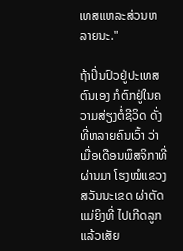ເທສແຫລະສ່ວນຫລາຍນະ."

ຖ້າປິ່ນປົວຢູ່ປະເທສຕົນເອງ ກໍຕົກຢູ່ໃນຄວາມສ່ຽງຕໍ່ຊີວິດ ດັ່ງທີ່ຫລາຍຄົນເວົ້າ ວ່າ ເມື່ອເດືອນພຶສຈິກາທີ່ຜ່ານມາ ໂຮງໝໍແຂວງສວັນນະເຂດ ຜ່າຕັດແມ່ຍິງທີ່ ໄປເກີດລູກ ແລ້ວເສັຍ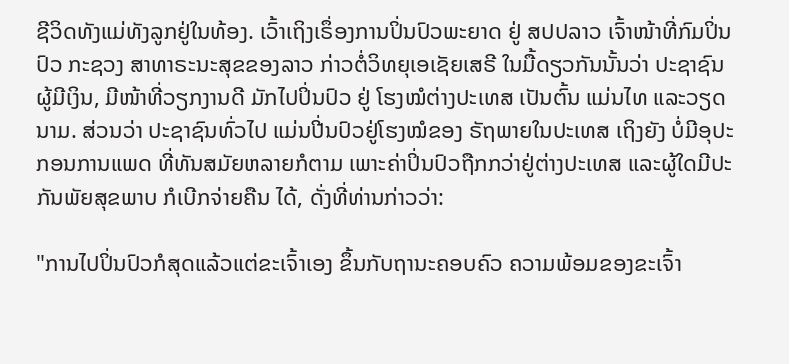ຊີວິດທັງແມ່ທັງລູກຢູ່ໃນທ້ອງ. ເວົ້າເຖິງເຣຶ່ອງການປິ່ນປົວພະຍາດ ຢູ່ ສປປລາວ ເຈົ້າໜ້າທີ່ກົມປິ່ນປົວ ກະຊວງ ສາທາຣະນະສຸຂຂອງລາວ ກ່າວຕໍ່ວິທຍຸເອເຊັຍເສຣີ ໃນມື້ດຽວກັນນັ້ນວ່າ ປະຊາຊົນຜູ້ມີເງິນ, ມີໜ້າທີ່ວຽກງານດີ ມັກໄປປິ່ນປົວ ຢູ່ ໂຮງໝໍຕ່າງປະເທສ ເປັນຕົ້ນ ແມ່ນໄທ ແລະວຽດນາມ. ສ່ວນວ່າ ປະຊາຊົນທົ່ວໄປ ແມ່ນປີ່ນປົວຢູ່ໂຮງໝໍຂອງ ຣັຖພາຍໃນປະເທສ ເຖິງຍັງ ບໍ່ມີອຸປະກອນການແພດ ທີ່ທັນສມັຍຫລາຍກໍຕາມ ເພາະຄ່າປິ່ນປົວຖືກກວ່າຢູ່ຕ່າງປະເທສ ແລະຜູ້ໃດມີປະກັນພັຍສຸຂພາບ ກໍເບີກຈ່າຍຄືນ ໄດ້, ດັ່ງທີ່ທ່ານກ່າວວ່າ:

"ການໄປປິ່ນປົວກໍສຸດແລ້ວແຕ່ຂະເຈົ້າເອງ ຂຶ້ນກັບຖານະຄອບຄົວ ຄວາມພ້ອມຂອງຂະເຈົ້າ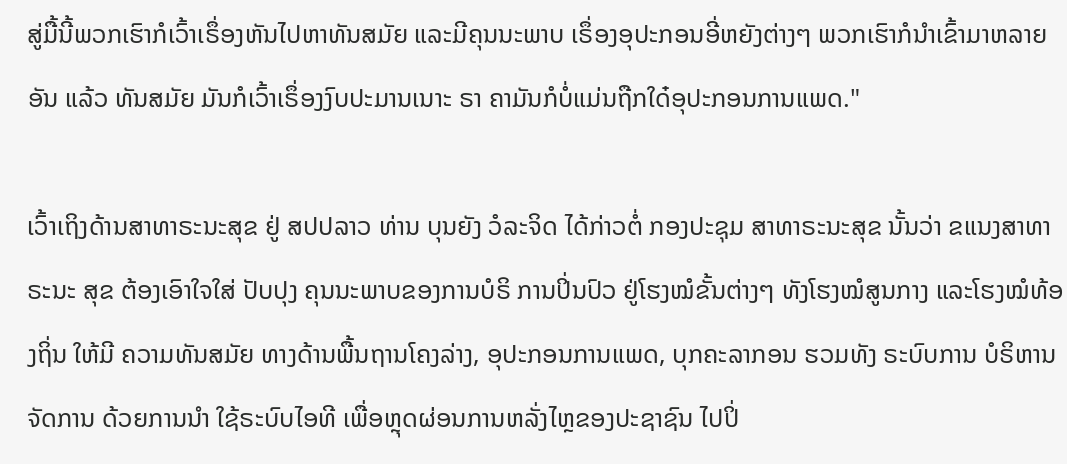ສູ່ມື້ນີ້ພວກເຮົາກໍເວົ້າເຣຶ່ອງຫັນໄປຫາທັນສມັຍ ແລະມີຄຸນນະພາບ ເຣຶ່ອງອຸປະກອນອີ່ຫຍັງຕ່າງໆ ພວກເຮົາກໍນໍາເຂົ້າມາຫລາຍອັນ ແລ້ວ ທັນສມັຍ ມັນກໍເວົ້າເຣຶ່ອງງົບປະມານເນາະ ຣາ ຄາມັນກໍບໍ່ແມ່ນຖືກໃດ໋ອຸປະກອນການແພດ."

ເວົ້າເຖິງດ້ານສາທາຣະນະສຸຂ ຢູ່ ສປປລາວ ທ່ານ ບຸນຍັງ ວໍລະຈິດ ໄດ້ກ່າວຕໍ່ ກອງປະຊຸມ ສາທາຣະນະສຸຂ ນັ້ນວ່າ ຂແນງສາທາຣະນະ ສຸຂ ຕ້ອງເອົາໃຈໃສ່ ປັບປຸງ ຄຸນນະພາບຂອງການບໍຣິ ການປິ່ນປົວ ຢູ່ໂຮງໝໍຂັ້ນຕ່າງໆ ທັງໂຮງໝໍສູນກາງ ແລະໂຮງໝໍທ້ອງຖິ່ນ ໃຫ້ມີ ຄວາມທັນສມັຍ ທາງດ້ານພື້ນຖານໂຄງລ່າງ, ອຸປະກອນການແພດ, ບຸກຄະລາກອນ ຮວມທັງ ຣະບົບການ ບໍຣິຫານຈັດການ ດ້ວຍການນຳ ໃຊ້ຣະບົບໄອທີ ເພື່ອຫຼຸດຜ່ອນການຫລັ່ງໄຫຼຂອງປະຊາຊົນ ໄປປິ່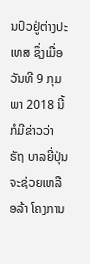ນປົວຢູ່ຕ່າງປະເທສ ຊຶ່ງເມື່ອວັນທີ 9 ກຸມພາ 2018 ນີ້ ກໍມີຂ່າວວ່າ ຣັຖ ບາລຍີ່ປຸ່ນ ຈະຊ່ວຍເຫລືອລ້າ ໂຄງການ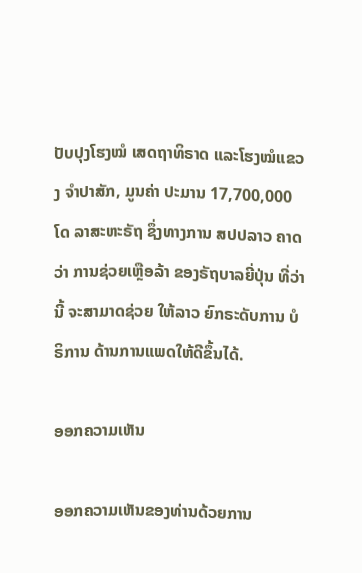ປັບປຸງໂຮງໝໍ ເສດຖາທິຣາດ ແລະໂຮງໝໍແຂວງ ຈໍາປາສັກ, ມູນຄ່າ ປະມານ 17,700,000 ໂດ ລາສະຫະຣັຖ ຊຶ່ງທາງການ ສປປລາວ ຄາດວ່າ ການຊ່ວຍເຫຼືອລ້າ ຂອງຣັຖບາລຍີ່ປຸ່ນ ທີ່ວ່ານີ້ ຈະສາມາດຊ່ວຍ ໃຫ້ລາວ ຍົກຣະດັບການ ບໍຣິການ ດ້ານການແພດໃຫ້ດີຂຶ້ນໄດ້.

ອອກຄວາມເຫັນ

ອອກຄວາມເຫັນຂອງທ່ານດ້ວຍການ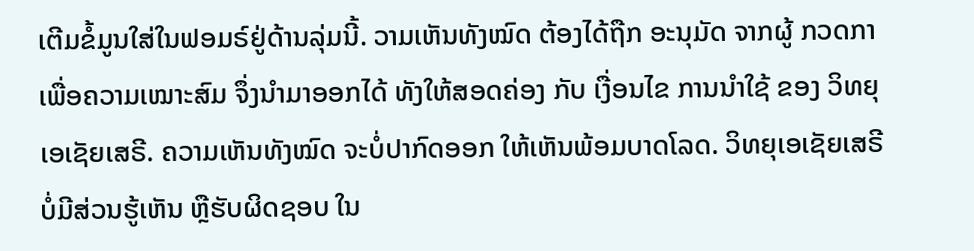ເຕີມຂໍ້ມູນໃສ່ໃນຟອມຣ໌ຢູ່ດ້ານລຸ່ມນີ້. ວາມເຫັນທັງໝົດ ຕ້ອງໄດ້ຖືກ ອະນຸມັດ ຈາກຜູ້ ກວດກາ ເພື່ອຄວາມເໝາະສົມ ຈຶ່ງນໍາມາອອກໄດ້ ທັງໃຫ້ສອດຄ່ອງ ກັບ ເງື່ອນໄຂ ການນຳໃຊ້ ຂອງ ວິທຍຸເອເຊັຍເສຣີ. ຄວາມເຫັນທັງໝົດ ຈະບໍ່ປາກົດອອກ ໃຫ້ເຫັນພ້ອມບາດໂລດ. ວິທຍຸເອເຊັຍເສຣີ ບໍ່ມີສ່ວນຮູ້ເຫັນ ຫຼືຮັບຜິດຊອບ ໃນ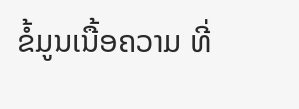ຂໍ້ມູນເນື້ອຄວາມ ທີ່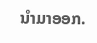ນໍາມາອອກ.